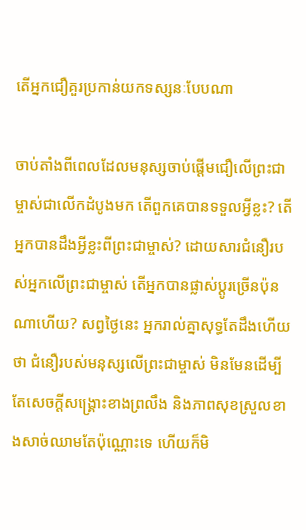តើអ្នកជឿគួរប្រកាន់យកទស្សនៈបែបណា

ចាប់តាំងពីពេលដែលមនុស្សចាប់ផ្តើមជឿលើព្រះជាម្ចាស់ជាលើកដំបូងមក តើពួកគេបានទទួលអ្វីខ្លះ? តើអ្នកបានដឹងអ្វីខ្លះពីព្រះជាម្ចាស់? ដោយសារជំនឿរបស់អ្នកលើព្រះជាម្ចាស់ តើអ្នកបានផ្លាស់ប្តូរច្រើនប៉ុនណាហើយ? សព្វថ្ងៃនេះ អ្នករាល់គ្នាសុទ្ធតែដឹងហើយថា ជំនឿរបស់មនុស្សលើព្រះជាម្ចាស់ មិនមែនដើម្បីតែសេចក្ដីសង្រ្គោះខាងព្រលឹង និងភាពសុខស្រួលខាងសាច់ឈាមតែប៉ុណ្ណោះទេ ហើយក៏មិ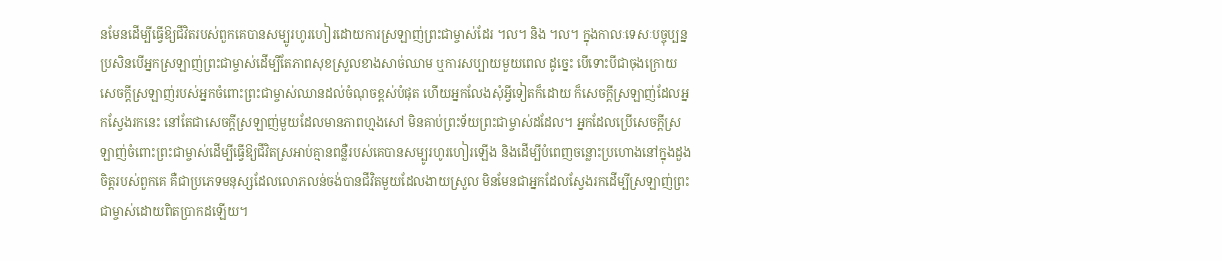នមែនដើម្បីធ្វើឱ្យជីវិតរបស់ពួកគេបានសម្បូរហូរហៀរដោយការស្រឡាញ់ព្រះជាម្ចាស់ដែរ ។ល។ និង ។ល។ ក្នុងកាលៈទេសៈបច្ចុប្បន្ន ប្រសិនបើអ្នកស្រឡាញ់ព្រះជាម្ចាស់ដើម្បីតែភាពសុខស្រួលខាងសាច់ឈាម ឬការសប្បាយមួយពេល ដូច្នេះ បើទោះបីជាចុងក្រោយ សេចក្តីស្រឡាញ់របស់អ្នកចំពោះព្រះជាម្ចាស់ឈានដល់ចំណុចខ្ពស់បំផុត ហើយអ្នកលែងសុំអ្វីទៀតក៏ដោយ ក៏សេចក្តីស្រឡាញ់ដែលអ្នកស្វែងរកនេះ នៅតែជាសេចក្តីស្រឡាញ់មួយដែលមានភាពហ្មងសៅ មិនគាប់ព្រះទ័យព្រះជាម្ចាស់ដដែល។ អ្នកដែលប្រើសេចក្តីស្រឡាញ់ចំពោះព្រះជាម្ចាស់ដើម្បីធ្វើឱ្យជីវិតស្រអាប់គ្មានពន្លឺរបស់គេបានសម្បូរហូរហៀរឡើង និងដើម្បីបំពេញចន្លោះប្រហោងនៅក្នុងដួងចិត្តរបស់ពួកគេ គឺជាប្រភេទមនុស្សដែលលោភលន់ចង់បានជីវិតមួយដែលងាយស្រួល មិនមែនជាអ្នកដែលស្វែងរកដើម្បីស្រឡាញ់ព្រះជាម្ចាស់ដោយពិតប្រាកដឡើយ។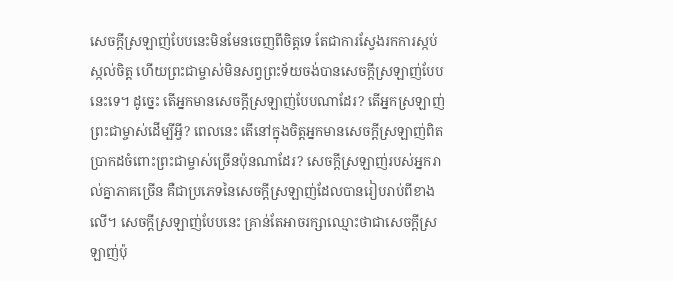សេចក្ដីស្រឡាញ់បែបនេះមិនមែនចេញពីចិត្តទេ តែជាការស្វែងរកការស្កប់ស្កល់ចិត្ត ហើយព្រះជាម្ចាស់មិនសព្វព្រះទ័យចង់បានសេចក្ដីស្រឡាញ់បែបនេះទេ។ ដូច្នេះ តើអ្នកមានសេចក្តីស្រឡាញ់បែបណាដែរ? តើអ្នកស្រឡាញ់ព្រះជាម្ចាស់ដើម្បីអ្វី? ពេលនេះ តើនៅក្នុងចិត្តអ្នកមានសេចក្តីស្រឡាញ់ពិតប្រាកដចំពោះព្រះជាម្ចាស់ច្រើនប៉ុនណាដែរ? សេចក្តីស្រឡាញ់របស់អ្នករាល់គ្នាភាគច្រើន គឺជាប្រភេទនៃសេចក្ដីស្រឡាញ់ដែលបានរៀបរាប់ពីខាងលើ។ សេចក្តីស្រឡាញ់បែបនេះ គ្រាន់តែអាចរក្សាឈ្មោះថាជាសេចក្ដីស្រឡាញ់ប៉ុ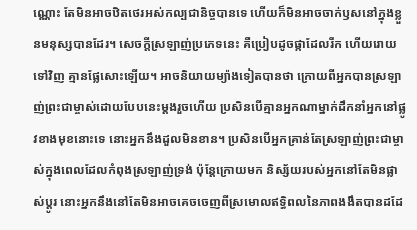ណ្ណោះ តែមិនអាចឋិតថេរអស់កល្បជានិច្ចបានទេ ហើយក៏មិនអាចចាក់ឫសនៅក្នុងខ្លួនមនុស្សបានដែរ។ សេចក្តីស្រឡាញ់ប្រភេទនេះ គឺប្រៀបដូចផ្កាដែលរីក ហើយរោយទៅវិញ គ្មានផ្លែសោះឡើយ។ អាចនិយាយម្យ៉ាងទៀតបានថា ក្រោយពីអ្នកបានស្រឡាញ់ព្រះជាម្ចាស់ដោយបែបនេះម្ដងរួចហើយ ប្រសិនបើគ្មានអ្នកណាម្នាក់ដឹកនាំអ្នកនៅផ្លូវខាងមុខនោះទេ នោះអ្នកនឹងដួលមិនខាន។ ប្រសិនបើអ្នកគ្រាន់តែស្រឡាញ់ព្រះជាម្ចាស់ក្នុងពេលដែលកំពុងស្រឡាញ់ទ្រង់ ប៉ុន្តែក្រោយមក និស្ស័យរបស់អ្នកនៅតែមិនផ្លាស់ប្តូរ នោះអ្នកនឹងនៅតែមិនអាចគេចចេញពីស្រមោលឥទ្ធិពលនៃភាពងងឹតបានដដែ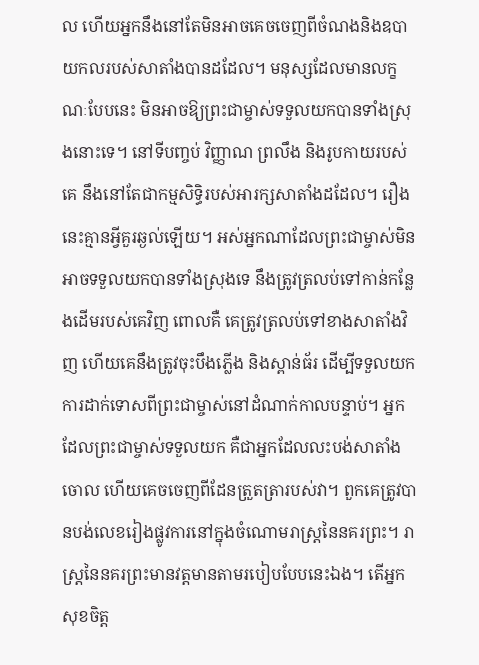ល ហើយអ្នកនឹងនៅតែមិនអាចគេចចេញពីចំណងនិងឧបាយកលរបស់សាតាំងបានដដែល។ មនុស្សដែលមានលក្ខណៈបែបនេះ មិនអាចឱ្យព្រះជាម្ចាស់ទទួលយកបានទាំងស្រុងនោះទេ។ នៅទីបញ្ចប់ វិញ្ញាណ ព្រលឹង និងរូបកាយរបស់គេ នឹងនៅតែជាកម្មសិទ្ធិរបស់អារក្សសាតាំងដដែល។ រឿងនេះគ្មានអ្វីគួរឆ្ងល់ឡើយ។ អស់អ្នកណាដែលព្រះជាម្ចាស់មិនអាចទទួលយកបានទាំងស្រុងទេ នឹងត្រូវត្រលប់ទៅកាន់កន្លែងដើមរបស់គេវិញ ពោលគឺ គេត្រូវត្រលប់ទៅខាងសាតាំងវិញ ហើយគេនឹងត្រូវចុះបឹងភ្លើង និងស្ពាន់ធ័រ ដើម្បីទទួលយកការដាក់ទោសពីព្រះជាម្ចាស់នៅដំណាក់កាលបន្ទាប់។ អ្នកដែលព្រះជាម្ចាស់ទទួលយក គឺជាអ្នកដែលលះបង់សាតាំងចោល ហើយគេចចេញពីដែនត្រួតត្រារបស់វា។ ពួកគេត្រូវបានបង់លេខរៀងផ្លូវការនៅក្នុងចំណោមរាស្រ្តនៃនគរព្រះ។ រាស្រ្តនៃនគរព្រះមានវត្តមានតាមរបៀបបែបនេះឯង។ តើអ្នកសុខចិត្ត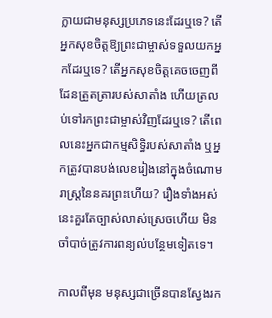ក្លាយជាមនុស្សប្រភេទនេះដែរឬទេ? តើអ្នកសុខចិត្តឱ្យព្រះជាម្ចាស់ទទួលយកអ្នកដែរឬទេ? តើអ្នកសុខចិត្តគេចចេញពីដែនត្រួតត្រារបស់សាតាំង ហើយត្រលប់ទៅរកព្រះជាម្ចាស់វិញដែរឬទេ? តើពេលនេះអ្នកជាកម្មសិទ្ធិរបស់សាតាំង ឬអ្នកត្រូវបានបង់លេខរៀងនៅក្នុងចំណោមរាស្រ្តនៃនគរព្រះហើយ? រឿងទាំងអស់នេះគួរតែច្បាស់លាស់ស្រេចហើយ មិនចាំបាច់ត្រូវការពន្យល់បន្ថែមទៀតទេ។

កាលពីមុន មនុស្សជាច្រើនបានស្វែងរក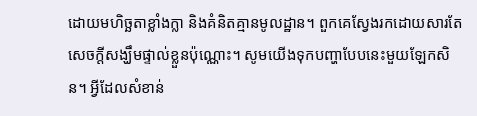ដោយមហិច្ឆតាខ្លាំងក្លា និងគំនិតគ្មានមូលដ្ឋាន។ ពួកគេស្វែងរកដោយសារតែសេចក្តីសង្ឃឹមផ្ទាល់ខ្លួនប៉ុណ្ណោះ។ សូមយើងទុកបញ្ហាបែបនេះមួយឡែកសិន។ អ្វីដែលសំខាន់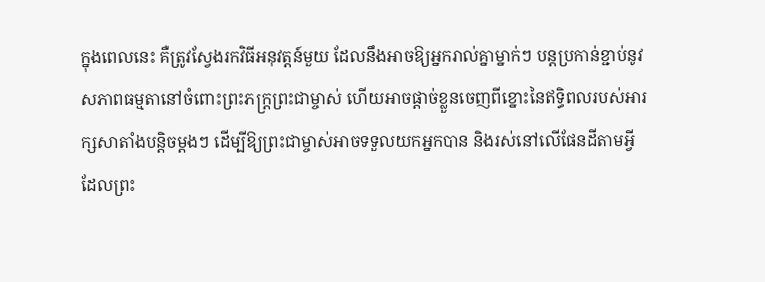ក្នុងពេលនេះ គឺត្រូវស្វែងរកវិធីអនុវត្តន៍មួយ ដែលនឹងអាចឱ្យអ្នករាល់គ្នាម្នាក់ៗ បន្តប្រកាន់ខ្ជាប់នូវសភាពធម្មតានៅចំពោះព្រះភក្ត្រព្រះជាម្ចាស់ ហើយអាចផ្តាច់ខ្លួនចេញពីខ្នោះនៃឥទ្ធិពលរបស់អារក្សសាតាំងបន្តិចម្ដងៗ ដើម្បីឱ្យព្រះជាម្ចាស់អាចទទួលយកអ្នកបាន និងរស់នៅលើផែនដីតាមអ្វីដែលព្រះ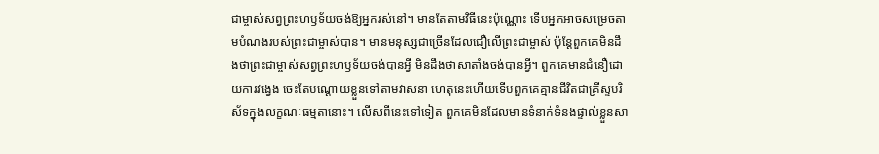ជាម្ចាស់សព្វព្រះហឫទ័យចង់ឱ្យអ្នករស់នៅ។ មានតែតាមវិធីនេះប៉ុណ្ណោះ ទើបអ្នកអាចសម្រេចតាមបំណងរបស់ព្រះជាម្ចាស់បាន។ មានមនុស្សជាច្រើនដែលជឿលើព្រះជាម្ចាស់ ប៉ុន្តែពួកគេមិនដឹងថាព្រះជាម្ចាស់សព្វព្រះហឫទ័យចង់បានអ្វី មិនដឹងថាសាតាំងចង់បានអ្វី។ ពួកគេមានជំនឿដោយការវង្វេង ចេះតែបណ្ដោយខ្លួនទៅតាមវាសនា ហេតុនេះហើយទើបពួកគេគ្មានជីវិតជាគ្រីស្ទបរិស័ទក្នុងលក្ខណៈធម្មតានោះ។ លើសពីនេះទៅទៀត ពួកគេមិនដែលមានទំនាក់ទំនងផ្ទាល់ខ្លួនសា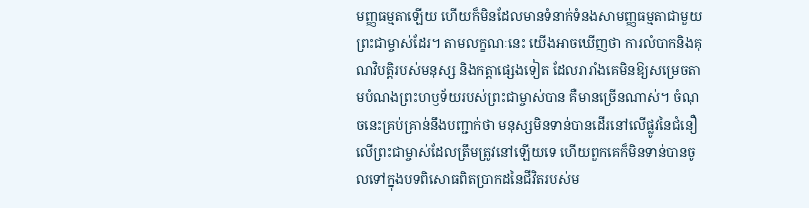មញ្ញធម្មតាឡើយ ហើយក៏មិនដែលមានទំនាក់ទំនងសាមញ្ញធម្មតាជាមួយព្រះជាម្ចាស់ដែរ។ តាមលក្ខណៈនេះ យើងអាចឃើញថា ការលំបាកនិងគុណវិបត្តិរបស់មនុស្ស និងកត្តាផ្សេងទៀត ដែលរារាំងគេមិនឱ្យសម្រេចតាមបំណងព្រះហឫទ័យរបស់ព្រះជាម្ចាស់បាន គឺមានច្រើនណាស់។ ចំណុចនេះគ្រប់គ្រាន់នឹងបញ្ជាក់ថា មនុស្សមិនទាន់បានដើរនៅលើផ្លូវនៃជំនឿលើព្រះជាម្ចាស់ដែលត្រឹមត្រូវនៅឡើយទេ ហើយពួកគេក៏មិនទាន់បានចូលទៅក្នុងបទពិសោធពិតប្រាកដនៃជីវិតរបស់ម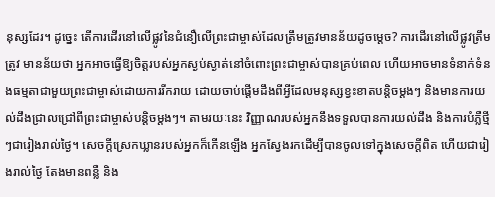នុស្សដែរ។ ដូច្នេះ តើការដើរនៅលើផ្លូវនៃជំនឿលើព្រះជាម្ចាស់ដែលត្រឹមត្រូវមានន័យដូចម្តេច? ការដើរនៅលើផ្លូវត្រឹមត្រូវ មានន័យថា អ្នកអាចធ្វើឱ្យចិត្តរបស់អ្នកស្ងប់ស្ងាត់នៅចំពោះព្រះជាម្ចាស់បានគ្រប់ពេល ហើយអាចមានទំនាក់ទំនងធម្មតាជាមួយព្រះជាម្ចាស់ដោយការរីករាយ ដោយចាប់ផ្ដើមដឹងពីអ្វីដែលមនុស្សខ្វះខាតបន្តិចម្តងៗ និងមានការយល់ដឹងជ្រាលជ្រៅពីព្រះជាម្ចាស់បន្តិចម្ដងៗ។ តាមរយៈនេះ វិញ្ញាណរបស់អ្នកនឹងទទួលបានការយល់ដឹង និងការបំភ្លឺថ្មីៗជារៀងរាល់ថ្ងៃ។ សេចក្ដីស្រេកឃ្លានរបស់អ្នកក៏កើនឡើង អ្នកស្វែងរកដើម្បីបានចូលទៅក្នុងសេចក្តីពិត ហើយជារៀងរាល់ថ្ងៃ តែងមានពន្លឺ និង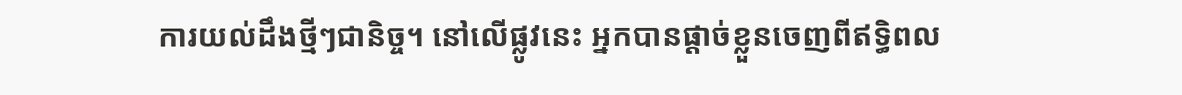ការយល់ដឹងថ្មីៗជានិច្ច។ នៅលើផ្លូវនេះ អ្នកបានផ្តាច់ខ្លួនចេញពីឥទ្ធិពល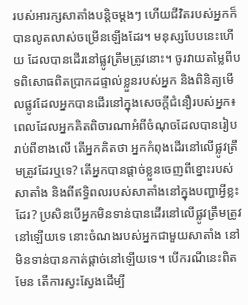របស់អារក្សសាតាំងបន្តិចម្ដងៗ ហើយជីវិតរបស់អ្នកក៏បានលូតលាស់ចម្រើនឡើងដែរ។ មនុស្សបែបនេះហើយ ដែលបានដើរនៅផ្លូវត្រឹមត្រូវនោះ។ ចូរវាយតម្លៃពីបទពិសោធពិតប្រាកដផ្ទាល់ខ្លួនរបស់អ្នក និងពិនិត្យមើលផ្លូវដែលអ្នកបានដើរនៅក្នុងសេចក្ដីជំនឿរបស់អ្នក៖ ពេលដែលអ្នកគិតពិចារណាអំពីចំណុចដែលបានរៀបរាប់ពីខាងលើ តើអ្នកគិតថា អ្នកកំពុងដើរនៅលើផ្លូវត្រឹមត្រូវដែរឬទេ? តើអ្នកបានផ្តាច់ខ្លួនចេញពីខ្នោះរបស់សាតាំង និងពីឥទ្ធិពលរបស់សាតាំងនៅក្នុងបញ្ហាអ្វីខ្លះដែរ? ប្រសិនបើអ្នកមិនទាន់បានដើរនៅលើផ្លូវត្រឹមត្រូវនៅឡើយទេ នោះចំណងរបស់អ្នកជាមួយសាតាំង នៅមិនទាន់បានកាត់ផ្តាច់នៅឡើយទេ។ បើករណីនេះពិតមែន តើការស្វះស្វែងដើម្បី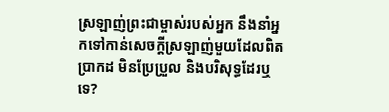ស្រឡាញ់ព្រះជាម្ចាស់របស់អ្នក នឹងនាំអ្នកទៅកាន់សេចក្តីស្រឡាញ់មួយដែលពិតប្រាកដ មិនប្រែប្រួល និងបរិសុទ្ធដែរឬទេ?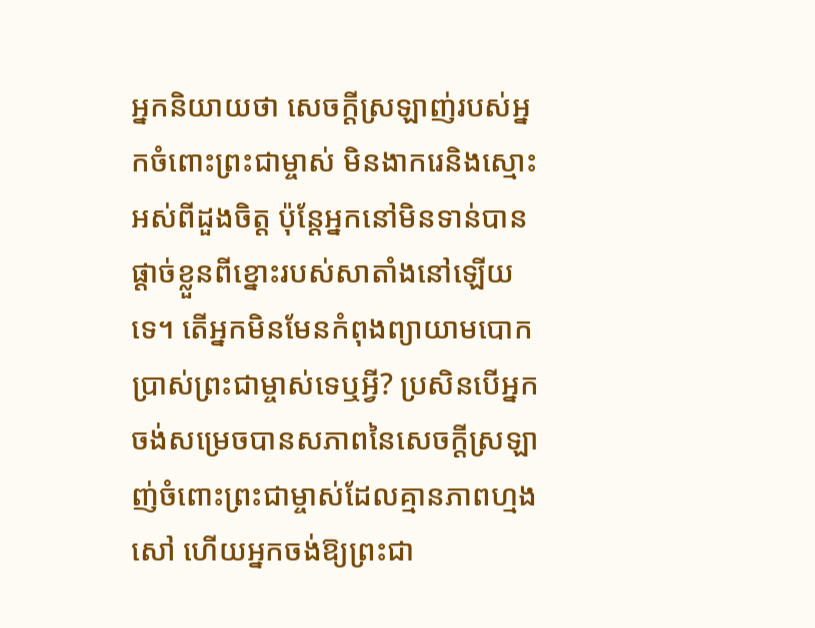អ្នកនិយាយថា សេចក្តីស្រឡាញ់របស់អ្នកចំពោះព្រះជាម្ចាស់ មិនងាករេនិងស្មោះអស់ពីដួងចិត្ត ប៉ុន្តែអ្នកនៅមិនទាន់បានផ្តាច់ខ្លួនពីខ្នោះរបស់សាតាំងនៅឡើយទេ។ តើអ្នកមិនមែនកំពុងព្យាយាមបោកប្រាស់ព្រះជាម្ចាស់ទេឬអ្វី? ប្រសិនបើអ្នកចង់សម្រេចបានសភាពនៃសេចក្តីស្រឡាញ់ចំពោះព្រះជាម្ចាស់ដែលគ្មានភាពហ្មងសៅ ហើយអ្នកចង់ឱ្យព្រះជា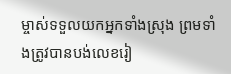ម្ចាស់ទទួលយកអ្នកទាំងស្រុង ព្រមទាំងត្រូវបានបង់លេខរៀ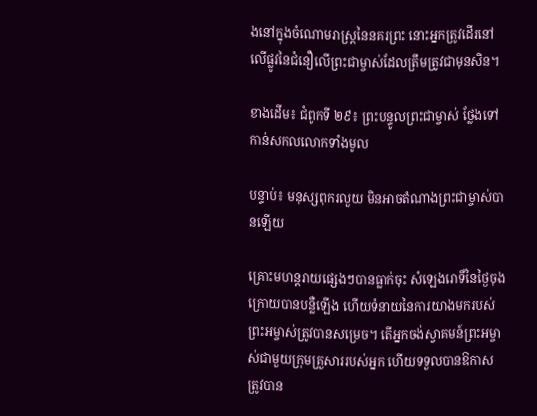ងនៅក្នុងចំណោមរាស្រ្តនៃនគរព្រះ នោះអ្នកត្រូវដើរនៅលើផ្លូវនៃជំនឿលើព្រះជាម្ចាស់ដែលត្រឹមត្រូវជាមុនសិន។

ខាងដើម៖ ជំពូកទី ២៩៖ ព្រះបន្ទូលព្រះជាម្ចាស់ ថ្លែងទៅកាន់សកលលោកទាំងមូល

បន្ទាប់៖ មនុស្សពុករលួយ មិនអាចតំណាងព្រះជាម្ចាស់បានឡើយ

គ្រោះមហន្តរាយផ្សេងៗបានធ្លាក់ចុះ សំឡេងរោទិ៍នៃថ្ងៃចុងក្រោយបានបន្លឺឡើង ហើយទំនាយនៃការយាងមករបស់ព្រះអម្ចាស់ត្រូវបានសម្រេច។ តើអ្នកចង់ស្វាគមន៍ព្រះអម្ចាស់ជាមួយក្រុមគ្រួសាររបស់អ្នក ហើយទទួលបានឱកាសត្រូវបាន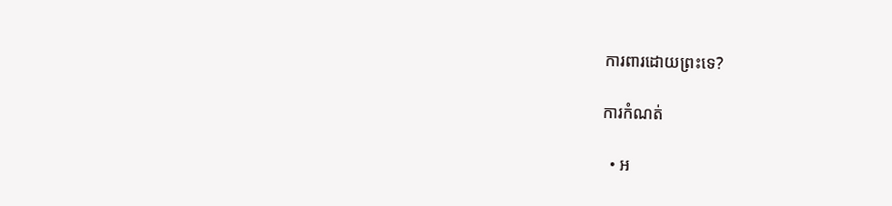ការពារដោយព្រះទេ?

ការកំណត់

  • អ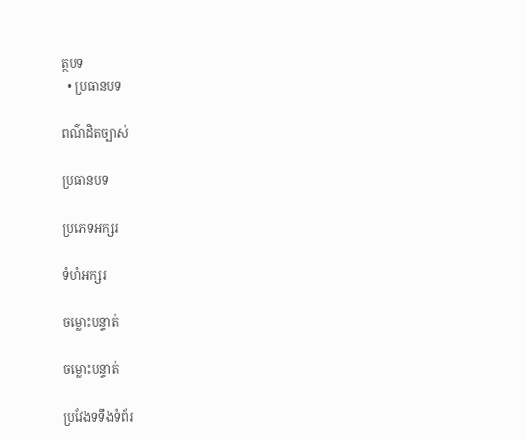ត្ថបទ
  • ប្រធានបទ

ពណ៌ដិតច្បាស់

ប្រធានបទ

ប្រភេទអក្សរ

ទំហំអក្សរ

ចម្លោះបន្ទាត់

ចម្លោះបន្ទាត់

ប្រវែងទទឹងទំព័រ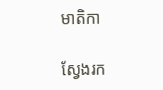មាតិកា

ស្វែងរក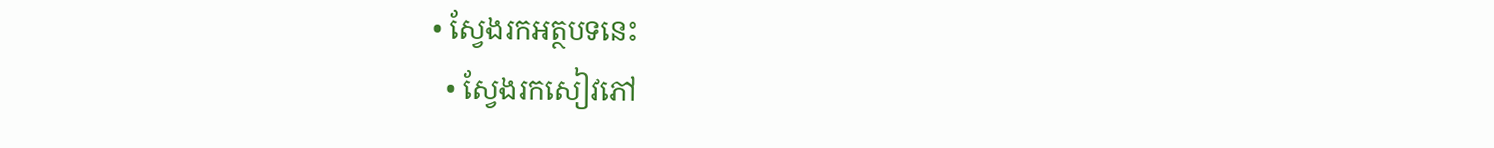• ស្វែងរកអត្ថបទនេះ
  • ស្វែងរកសៀវភៅ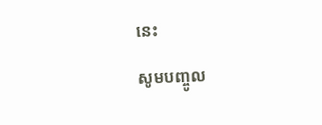នេះ

សូមបញ្ចូល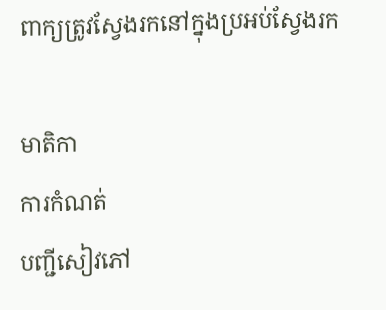ពាក្យត្រូវស្វែងរកនៅក្នុងប្រអប់ស្វែងរក

មាតិកា
ការកំណត់
បញ្ជីសៀវភៅ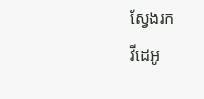ស្វែងរក
វីដេអូ